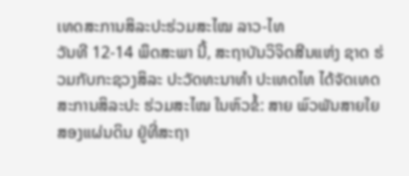ເທດສະການສິລະປະຮ່ວມສະໄໝ ລາວ-ໄທ
ວັນທີ 12-14 ພຶດສະພາ ນີ້, ສະຖາບັນວິຈິດສີນແຫ່ງ ຊາດ ຮ່ວມກັບກະຊວງສິລະ ປະວັດທະນາທຳ ປະເທດໄທ ໄດ້ຈັດເທດສະການສິລະປະ ຮ່ວມສະໄໝ ໃນຫົວຂໍ້: ສາຍ ພົວພັນສາຍໃຍສອງແຜ່ນດິນ ຢູ່ທີ່ສະຖາ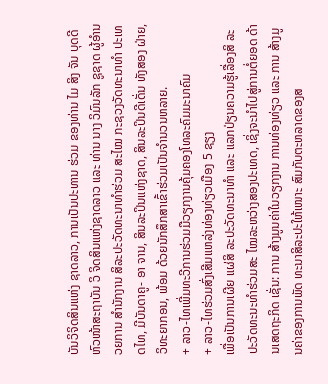ບັນວິຈິດສິນແຫ່ງ ຊາດລາວ, ການເປັນປະທານ ຮ່ວມ ຂອງທ່ານ ໄມ ສິງ ຈັນ ບຸດດີ ຫົວໜ້າສະຖາບັນ ວິ ຈິດສິນແຫ່ງຊາດລາວ ແລະ ທ່ານ ນາງ ວິມົນລັກ ຊູຊາດ ຜູ້ອຳນວຍການ ສຳນັກງານ ສິລະປະວັດທະນາທຳຮ່ວມ ສະໄໝ ກະຊວງວັດທະນາທຳ ປະເທດໄທ, ມີບັນດາຄູ- ອາ ຈານ, ສິນລະປິນແຫ່ງຊາດ, ສິນລະປິນດີເດັ່ນ ທັງສອງ ຝ່າຍ, ວິທະຍາກອນ, ພ້ອມ ດ້ວຍນັກສຶກສາເຂົ້າຮ່ວມເປັນຈຳນວນຫລາຍ.
+ ລາວ-ໄທເພີ່ມທະວີການຮ່ວມມືວຽກງານຄຸ້ມຄອງໂທລະຄົມມະນາຄົມ
+ ລາວ-ໄທຮ່ວມສົ່ງເສີມແຫລ່ງທ່ອງທ່ຽວເມືອງ 5 ຊຽງ
ເພື່ອເປັນການເຜີຍ ແຜ່ສິ ລະປະວັດທະນາທຳ ແລະ ແລກປ່ຽນຄວາມຮູ້ເລື່ອງສິ ລະປະວັດທະນະທຳຮ່ວມສະ ໄໝລະຫວ່າງສອງປະເທດ, ເຊິ່ງຈະນຳໄປສູ່ການຕໍ່ຍອດ ດ້ານເສດຖະກິດ ເຊັ່ນ: ການ ສ້າງມູນຄ່າໃນວຽກງານ ການທ່ອງທ່ຽວ ແລະ ການ ສ້າງມູນຄ່າຂອງການພັດ ທະນາສິລະປະໃຫ້ເໜາະ ສົມກັບຕະຫລາດຂອງສ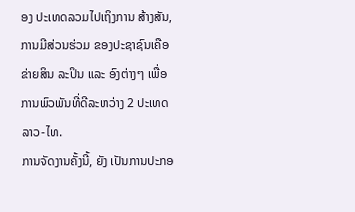ອງ ປະເທດລວມໄປເຖິງການ ສ້າງສັນ, ການມີສ່ວນຮ່ວມ ຂອງປະຊາຊົນເຄືອຂ່າຍສິນ ລະປິນ ແລະ ອົງຕ່າງໆ ເພື່ອ ການພົວພັນທີ່ດີລະຫວ່າງ 2 ປະເທດ ລາວ-ໄທ.
ການຈັດງານຄັ້ງນີ້, ຍັງ ເປັນການປະກອ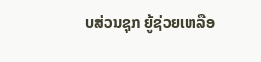ບສ່ວນຊຸກ ຍູ້ຊ່ວຍເຫລືອ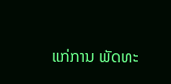ແກ່ການ ພັດທະ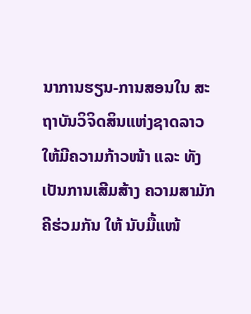ນາການຮຽນ-ການສອນໃນ ສະຖາບັນວິຈິດສິນແຫ່ງຊາດລາວ ໃຫ້ມີຄວາມກ້າວໜ້າ ແລະ ທັງເປັນການເສີມສ້າງ ຄວາມສາມັກຄີຮ່ວມກັນ ໃຫ້ ນັບມື້ແໜ້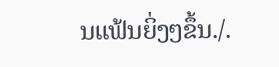ນແຟ້ນຍິ່ງໆຂຶ້ນ./.